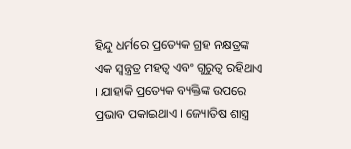ହିନ୍ଦୁ ଧର୍ମରେ ପ୍ରତ୍ୟେକ ଗ୍ରହ ନକ୍ଷତ୍ରଙ୍କ ଏକ ସ୍ୱନ୍ତ୍ରତ୍ର ମହତ୍ୱ ଏବଂ ଗୁରୁତ୍ୱ ରହିଥାଏ । ଯାହାକି ପ୍ରତ୍ୟେକ ବ୍ୟକ୍ତିଙ୍କ ଉପରେ ପ୍ରଭାବ ପକାଇଥାଏ । ଜ୍ୟୋତିଷ ଶାସ୍ତ୍ର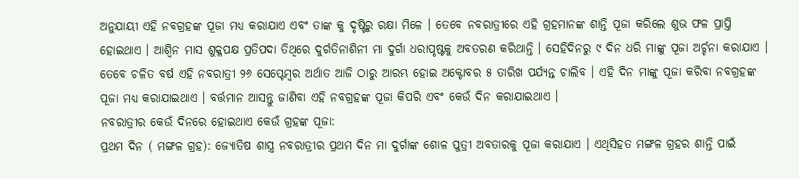ଅନୁଯାୟୀ ଏହି ନବଗ୍ରହଙ୍କ ପୂଜା ମଧ୍ୟ କରାଯାଏ ଏବଂ ତାଙ୍କ କୁ ଦୃଷ୍ଟିରୁ ରକ୍ଷା ମିଳେ । ତେବେ ନବରାତ୍ରୀରେ ଏହି ଗ୍ରହମାନଙ୍କ ଶାନ୍ତି ପୂଜା କରିଲେ ଶୁଭ ଫଳ ପ୍ରାପ୍ତି ହୋଇଥାଏ । ଆଶ୍ୱିନ ମାସ ଶୁକ୍ଳପକ୍ଷ ପ୍ରତିପଦା ତିଥିରେ ଦୁର୍ଗତିନାଶିନୀ ମା ଦୁର୍ଗା ଧରାପୃଷ୍ଟକୁ ଅବତରଣ କରିଥାନ୍ତି । ସେହିଦିନରୁ ୯ ଦିନ ଧରି ମାଙ୍କୁ ପୂଜା ଅର୍ଚ୍ଚନା କରାଯାଏ । ତେବେ ଚଳିତ ବର୍ଷ ଏହି ନବରାତ୍ରୀ ୨୬ ସେପ୍ଟେମ୍ବର ଅର୍ଥାତ ଆଜି ଠାରୁ ଆରମ୍ଭ ହୋଇ ଅକ୍ଟୋବର ୫ ତାରିଖ ପର୍ଯ୍ୟନ୍ତ ଚାଲିବ । ଏହି ଦିନ ମାଙ୍କୁ ପୂଜା କରିବା ନବଗ୍ରହଙ୍କ ପୂଜା ମଧ୍ୟ କରାଯାଇଥାଏ । ବର୍ତ୍ତମାନ ଆସନ୍ତୁ ଜାଣିବା ଏହି ନବଗ୍ରହଙ୍କ ପୂଜା କିପରି ଏବଂ କେଉଁ ଦିନ କରାଯାଇଥାଏ ।
ନବରାତ୍ରୀର କେଉଁ ଦିନରେ ହୋଇଥାଏ କେଉଁ ଗ୍ରହଙ୍କ ପୂଜା:
ପ୍ରଥମ ଦିନ ( ମଙ୍ଗଳ ଗ୍ରହ): ଜ୍ୟୋତିଷ ଶାସ୍ତ୍ର ନବରାତ୍ରୀର ପ୍ରଥମ ଦିନ ମା ଦୁର୍ଗାଙ୍କ ଶୋଳ ପୁତ୍ରୀ ଅବତାରକୁ ପୂଜା କରାଯାଏ । ଏଥିସିହତ ମଙ୍ଗଳ ଗ୍ରହର ଶାନ୍ତି ପାଇଁ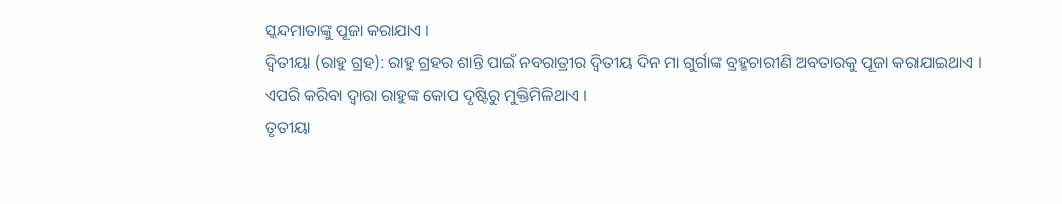ସ୍କନ୍ଦମାତାଙ୍କୁ ପୂଜା କରାଯାଏ ।
ଦ୍ୱିତୀୟା (ରାହୁ ଗ୍ରହ): ରାହୁ ଗ୍ରହର ଶାନ୍ତି ପାଇଁ ନବରାତ୍ରୀର ଦ୍ୱିତୀୟ ଦିନ ମା ଗୁର୍ଗାଙ୍କ ବ୍ରହ୍ମଚାରୀଣି ଅବତାରକୁ ପୂଜା କରାଯାଇଥାଏ । ଏପରି କରିବା ଦ୍ୱାରା ରାହୁଙ୍କ କୋପ ଦୃଷ୍ଟିରୁ ମୁକ୍ତିମିଳିଥାଏ ।
ତୃତୀୟା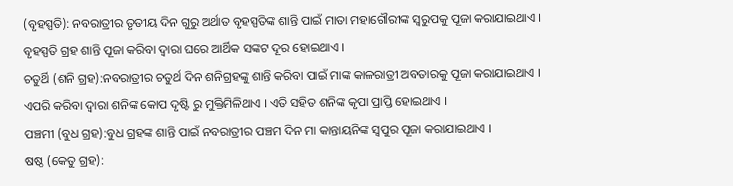(ବୃହସ୍ପତି): ନବରାତ୍ରୀର ତୃତୀୟ ଦିନ ଗୁରୁ ଅର୍ଥାତ ବୃହସ୍ପତିଙ୍କ ଶାନ୍ତି ପାଇଁ ମାତା ମହାଗୌରୀଙ୍କ ସ୍ୱରୁପକୁ ପୂଜା କରାଯାଇଥାଏ । ବୃହସ୍ପତି ଗ୍ରହ ଶାନ୍ତି ପୂଜା କରିବା ଦ୍ୱାରା ଘରେ ଆର୍ଥିକ ସଙ୍କଟ ଦୂର ହୋଇଥାଏ ।
ଚତୁର୍ଥି (ଶନି ଗ୍ରହ):ନବରାତ୍ରୀର ଚତୁର୍ଥ ଦିନ ଶନିଗ୍ରହଙ୍କୁ ଶାନ୍ତି କରିବା ପାଇଁ ମାଙ୍କ କାଳରାତ୍ରୀ ଅବତାରକୁ ପୂଜା କରାଯାଇଥାଏ । ଏପରି କରିବା ଦ୍ୱାରା ଶନିଙ୍କ କୋପ ଦୃଷ୍ଟି ରୁ ମୁକ୍ତିମିଳିଥାଏ । ଏତି ସହିତ ଶନିଙ୍କ କୃପା ପ୍ରାପ୍ତି ହୋଇଥାଏ ।
ପଞ୍ଚମୀ (ବୁଧ ଗ୍ରହ):ବୁଧ ଗ୍ରହଙ୍କ ଶାନ୍ତି ପାଇଁ ନବରାତ୍ରୀର ପଞ୍ଚମ ଦିନ ମା କାନ୍ତାୟନିଙ୍କ ସ୍ୱପୁର ପୂଜା କରାଯାଇଥାଏ ।
ଷଷ୍ଠ (କେତୁ ଗ୍ରହ):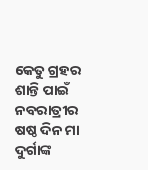କେତୁ ଗ୍ରହର ଶାନ୍ତି ପାଇଁ ନବରାତ୍ରୀର ଷଷ୍ଠ ଦିନ ମା ଦୁର୍ଗାଙ୍କ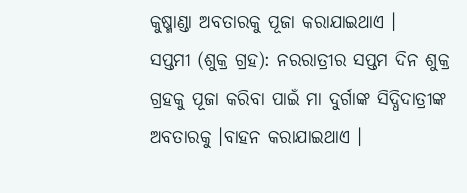କୁଷ୍ମାଣ୍ଡା ଅବତାରକୁ ପୂଜା କରାଯାଇଥାଏ ।
ସପ୍ତମୀ (ଶୁକ୍ର ଗ୍ରହ): ନରରାତ୍ରୀର ସପ୍ତମ ଦିନ ଶୁକ୍ର ଗ୍ରହକୁ ପୂଜା କରିବା ପାଇଁ ମା ଦୁର୍ଗାଙ୍କ ସିଦ୍ଧିଦାତ୍ରୀଙ୍କ ଅବତାରକୁ ।ବାହନ କରାଯାଇଥାଏ ।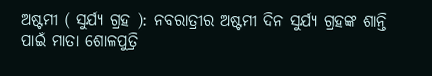ଅଷ୍ଟମୀ ( ସୁର୍ଯ୍ୟ ଗ୍ରହ ): ନବରାତ୍ରୀର ଅଷ୍ଟମୀ ଦିନ ସୁର୍ଯ୍ୟ ଗ୍ରହଙ୍କ ଶାନ୍ତି ପାଇଁ ମାତା ଶୋଳପୁତ୍ରି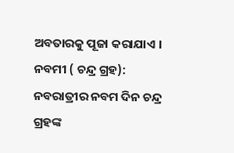ଅବତାରକୁ ପୂଜା କରାଯାଏ ।
ନବମୀ ( ଚନ୍ଦ୍ର ଗ୍ରହ): ନବରାତ୍ରୀର ନବମ ଦିନ ଚନ୍ଦ୍ର ଗ୍ରହଙ୍କ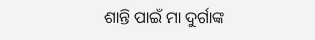ଶାନ୍ତି ପାଇଁ ମା ଦୁର୍ଗାଙ୍କ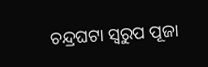ଚନ୍ଦ୍ରଘଟା ସ୍ୱରୁପ ପୂଜା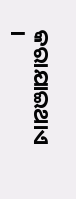କରାଯାଇଥାଏ ।